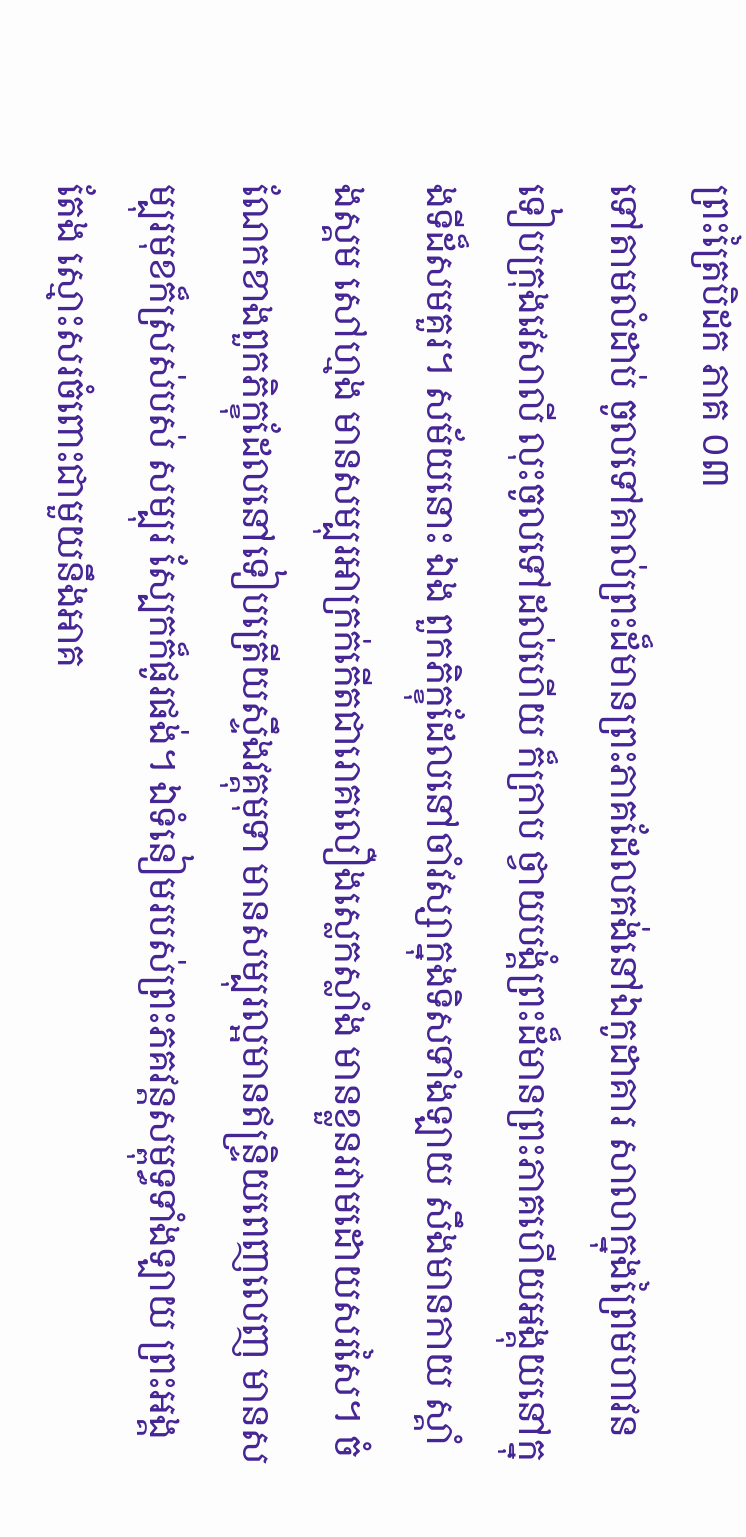ព្រះត្រៃបិដក ភាគ ០៣
ទៅតាមលំដាប់ ចូលទៅគាល់ព្រះដ៏មានព្រះភាគដែលគង់នៅឯកូដាគារ សាលាក្នុងព្រៃមហាវនទៀបក្រុងវេសាលី លុះចូលទៅដល់ហើយ ក៏ក្រាប ថ្វាយបង្គំព្រះដ៏មានព្រះភាគហើយអង្គុយនៅក្នុងទីដ៏សមគួរ។ សម័យនោះ ឯង ពួកភិក្ខុដែលនៅចាំវស្សាក្នុងទិសទាំងឡាយ សឹងមានកាយ ស្គាំងស្គម សៅហ្មង មានសម្បុរអាក្រក់កើតជារោគលឿងស្លេកស្លាំង មានខ្លួនរវាមដោយសរសៃ។ ចំណែកខាងពួកភិក្ខុដែលនៅទៀបត្រើយស្ទឹងវគ្គុមុទា មានសម្បុរល្អមានឥន្ទ្រិយពេញលេញ មានសម្បុរមុខក៏ស្រស់បស់ សម្បុរ ស្បែកក៏ផូរផង់។ ឯទំនៀមរបស់ព្រះភគវន្ដសម្ពុទ្ធទាំងឡាយ ព្រះអង្គតែង ស្មោះសរចំពោះជាមួយនឹងអាគ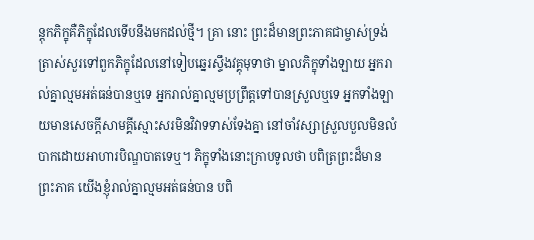ន្ដុកភិក្ខុគឺភិក្ខុដែលទើបនឹងមកដល់ថ្មី។ គ្រា នោះ ព្រះដ៏មានព្រះភាគជាម្ចាស់ទ្រង់ត្រាស់សួរទៅពួកភិក្ខុដែលនៅទៀបឆ្នេរស្ទឹងវគ្គុមុទាថា ម្នាលភិក្ខុទាំងឡាយ អ្នករាល់គ្នាល្មមអត់ធន់បានឬទេ អ្នករាល់គ្នាល្មមប្រព្រឹត្ដទៅបានស្រួលឬទេ អ្នកទាំងឡាយមានសេចក្ដីសាមគ្គីស្មោះសរមិនវិវាទទាស់ទែងគ្នា នៅចាំវស្សាស្រួលបួលមិនលំបាកដោយអាហារបិណ្ឌបាតទេឬ។ ភិក្ខុទាំងនោះក្រាបទូលថា បពិត្រព្រះដ៏មានព្រះភាគ យើងខ្ញុំរាល់គ្នាល្មមអត់ធន់បាន បពិ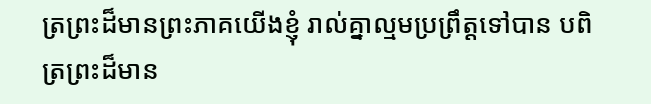ត្រព្រះដ៏មានព្រះភាគយើងខ្ញុំ រាល់គ្នាល្មមប្រព្រឹត្ដទៅបាន បពិត្រព្រះដ៏មាន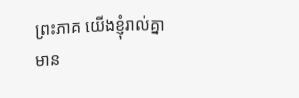ព្រះភាគ យើងខ្ញុំរាល់គ្នាមាន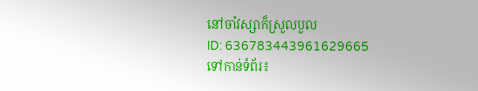នៅចាំវស្សាក៏ស្រួលបួល
ID: 636783443961629665
ទៅកាន់ទំព័រ៖